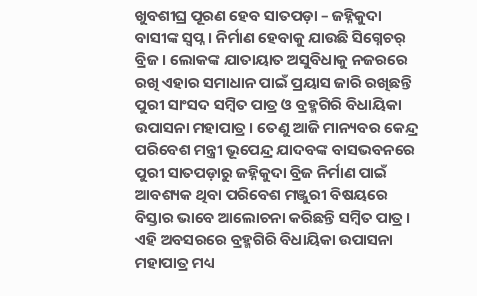ଖୁବଶୀଘ୍ର ପୂରଣ ହେବ ସାତପଡ଼ା – ଜହ୍ନିକୁଦା ବାସୀଙ୍କ ସ୍ବପ୍ନ । ନିର୍ମାଣ ହେବାକୁ ଯାଉଛି ସିଗ୍ନେଚର୍ ବ୍ରିଜ । ଲୋକଙ୍କ ଯାତାୟାତ ଅସୁବିଧାକୁ ନଜରରେ ରଖି ଏହାର ସମାଧାନ ପାଇଁ ପ୍ରୟାସ ଜାରି ରଖିଛନ୍ତି ପୁରୀ ସାଂସଦ ସମ୍ବିତ ପାତ୍ର ଓ ବ୍ରହ୍ମଗିରି ବିଧାୟିକା ଉପାସନା ମହାପାତ୍ର । ତେଣୁ ଆଜି ମାନ୍ୟବର କେନ୍ଦ୍ର ପରିବେଶ ମନ୍ତ୍ରୀ ଭୂପେନ୍ଦ୍ର ଯାଦବଙ୍କ ବାସଭବନରେ ପୁରୀ ସାତପଡ଼ାରୁ ଜହ୍ନିକୁଦା ବ୍ରିଜ ନିର୍ମାଣ ପାଇଁ ଆବଶ୍ୟକ ଥିବା ପରିବେଶ ମଞ୍ଜୁରୀ ବିଷୟରେ ବିସ୍ତାର ଭାବେ ଆଲୋଚନା କରିଛନ୍ତି ସମ୍ବିତ ପାତ୍ର । ଏହି ଅବସରରେ ବ୍ରହ୍ମଗିରି ବିଧାୟିକା ଉପାସନା ମହାପାତ୍ର ମଧ୍ୟ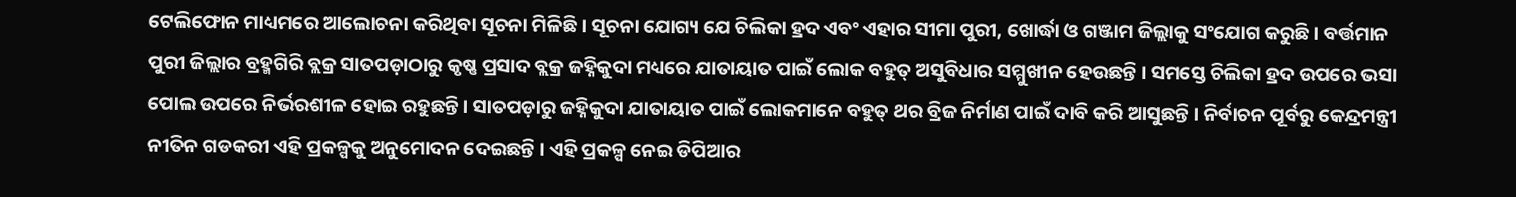ଟେଲିଫୋନ ମାଧ୍ୟମରେ ଆଲୋଚନା କରିଥିବା ସୂଚନା ମିଳିଛି । ସୂଚନା ଯୋଗ୍ୟ ଯେ ଚିଲିକା ହ୍ରଦ ଏବଂ ଏହାର ସୀମା ପୁରୀ, ଖୋର୍ଦ୍ଧା ଓ ଗଞ୍ଜାମ ଜିଲ୍ଲାକୁ ସଂଯୋଗ କରୁଛି। ବର୍ତ୍ତମାନ ପୁରୀ ଜିଲ୍ଲାର ବ୍ରହ୍ମଗିରି ବ୍ଲକ୍ର ସାତପଡ଼ାଠାରୁ କୃଷ୍ଣ ପ୍ରସାଦ ବ୍ଲକ୍ର ଜହ୍ନିକୁଦା ମଧ୍ୟରେ ଯାତାୟାତ ପାଇଁ ଲୋକ ବହୁତ୍ ଅସୁବିଧାର ସମ୍ମୁଖୀନ ହେଉଛନ୍ତି । ସମସ୍ତେ ଚିଲିକା ହ୍ରଦ ଉପରେ ଭସା ପୋଲ ଉପରେ ନିର୍ଭରଶୀଳ ହୋଇ ରହୁଛନ୍ତି । ସାତପଡ଼ାରୁ ଜହ୍ନିକୁଦା ଯାତାୟାତ ପାଇଁ ଲୋକମାନେ ବହୁତ୍ ଥର ବ୍ରିଜ ନିର୍ମାଣ ପାଇଁ ଦାବି କରି ଆସୁଛନ୍ତି । ନିର୍ବାଚନ ପୂର୍ବରୁ କେନ୍ଦ୍ରମନ୍ତ୍ରୀ ନୀତିନ ଗଡକରୀ ଏହି ପ୍ରକଳ୍ପକୁ ଅନୁମୋଦନ ଦେଇଛନ୍ତି । ଏହି ପ୍ରକଳ୍ପ ନେଇ ଡିପିଆର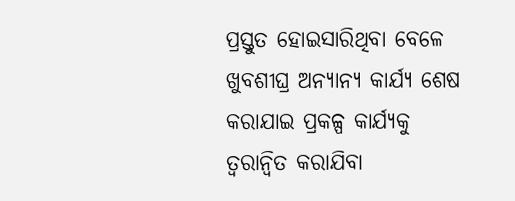ପ୍ରସ୍ତୁତ ହୋଇସାରିଥିବା ବେଳେ ଖୁବଶୀଘ୍ର ଅନ୍ୟାନ୍ୟ କାର୍ଯ୍ୟ ଶେଷ କରାଯାଇ ପ୍ରକଳ୍ପ କାର୍ଯ୍ୟକୁ ତ୍ବରାନ୍ବିତ କରାଯିବା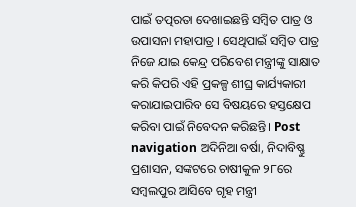ପାଇଁ ତତ୍ପରତା ଦେଖାଇଛନ୍ତି ସମ୍ବିତ ପାତ୍ର ଓ ଉପାସନା ମହାପାତ୍ର । ସେଥିପାଇଁ ସମ୍ବିତ ପାତ୍ର ନିଜେ ଯାଇ କେନ୍ଦ୍ର ପରିବେଶ ମନ୍ତ୍ରୀଙ୍କୁ ସାକ୍ଷାତ କରି କିପରି ଏହି ପ୍ରକଳ୍ପ ଶୀଘ୍ର କାର୍ଯ୍ୟକାରୀ କରାଯାଇପାରିବ ସେ ବିଷୟରେ ହସ୍ତକ୍ଷେପ କରିବା ପାଇଁ ନିବେଦନ କରିଛନ୍ତି। Post navigation ଅଦିନିଆ ବର୍ଷା, ନିଦାବିଷ୍ଣୁ ପ୍ରଶାସନ, ସଙ୍କଟରେ ଚାଷୀକୁଳ ୨୮ରେ ସମ୍ବଲପୁର ଆସିବେ ଗୃହ ମନ୍ତ୍ରୀ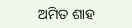ଅମିତ ଶାହ